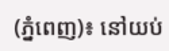(ភ្នំពេញ)៖ នៅយប់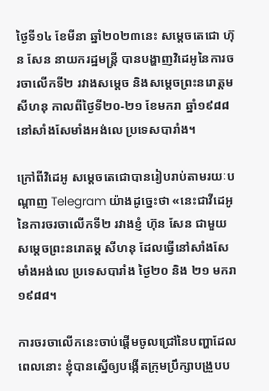ថ្ងៃទី១៤ ខែមីនា ឆ្នាំ២០២៣នេះ សម្តេចតេជោ ហ៊ុន សែន នាយករដ្ឋមន្រ្តី បានបង្ហាញវិដេអូនៃការចរចាលើកទី២ រវាងសម្តេច និងសម្តេចព្រះនរោត្តម សីហនុ កាលពីថ្ងៃទី២០-២១ ខែមករា ឆ្នាំ១៩៨៨ នៅសាំងសែមាំងអង់លេ ប្រទេសបារាំង។

ក្រៅពីវិដេអូ សម្តេចតេជោបានរៀបរាប់តាមរយៈបណ្តាញ Telegram យ៉ាងដូច្នេះថា «នេះជាវីដេអូនៃការចរចាលើកទី២ រវាងខ្ញំ ហ៊ុន សែន ជាមួយសម្តេចព្រះនរោតម្ត សីហនុ ដែលធ្វើនៅសាំងសែមាំងអង់លេ ប្រទេសបារាំង ថ្ងៃ២០ និង ២១ មករា ១៩៨៨។

ការចរចាលើកនេះចាប់ផ្តើមចូលជ្រៅនៃបញ្ហាដែលពេលនោះ ខ្ញុំបានស្នើឲ្យបង្កើតក្រុមប្រឹក្សាបង្រួបប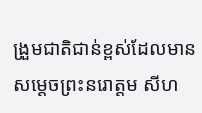ង្រួមជាតិជាន់ខ្ពស់ដែលមាន សម្តេចព្រះនរោត្តម សីហ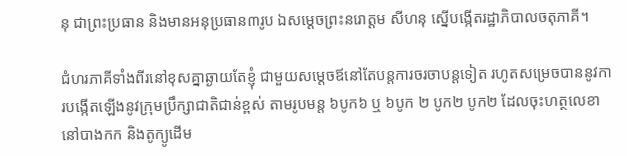នុ ជាព្រះប្រធាន និងមានអនុប្រធាន៣រូប ឯសម្តេចព្រះនរោត្តម សីហនុ ស្នើបង្កើតរដ្ឋាភិបាលចតុភាគី។

ជំហរភាគីទាំងពីរនៅខុសគ្នាឆ្ងាយតែខ្ញុំ ជាមួយសម្តេចឪនៅតែបន្តការចរចាបន្តទៀត រហូតសម្រេចបាននូវការបង្កើតឡើងនូវក្រុមប្រឹក្សាជាតិជាន់ខ្ពស់ តាមរូបមន្ត ៦បូក៦ ឬ ៦បូក ២ បូក២ បូក២ ដែលចុះហត្ថលេខានៅបាងកក និងតូក្យូដើម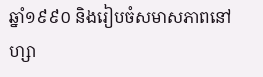ឆ្នាំ១៩៩០ និងរៀបចំសមាសភាពនៅហ្សា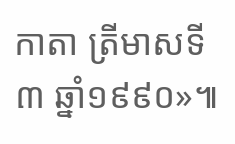កាតា ត្រីមាសទី៣ ឆ្នាំ១៩៩០»៕